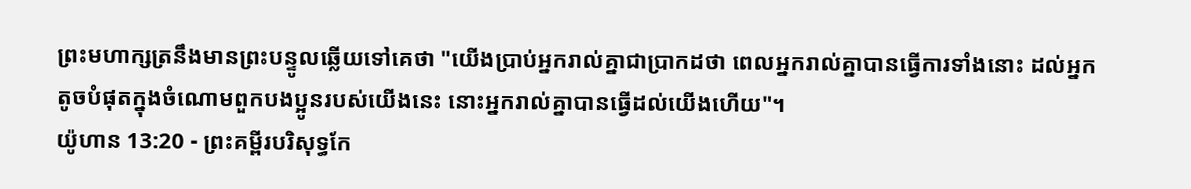ព្រះមហាក្សត្រនឹងមានព្រះបន្ទូលឆ្លើយទៅគេថា "យើងប្រាប់អ្នករាល់គ្នាជាប្រាកដថា ពេលអ្នករាល់គ្នាបានធ្វើការទាំងនោះ ដល់អ្នកតូចបំផុតក្នុងចំណោមពួកបងប្អូនរបស់យើងនេះ នោះអ្នករាល់គ្នាបានធ្វើដល់យើងហើយ"។
យ៉ូហាន 13:20 - ព្រះគម្ពីរបរិសុទ្ធកែ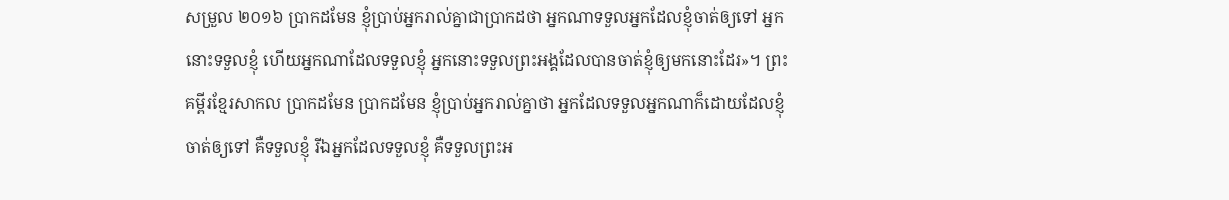សម្រួល ២០១៦ ប្រាកដមែន ខ្ញុំប្រាប់អ្នករាល់គ្នាជាប្រាកដថា អ្នកណាទទួលអ្នកដែលខ្ញុំចាត់ឲ្យទៅ អ្នកនោះទទួលខ្ញុំ ហើយអ្នកណាដែលទទួលខ្ញុំ អ្នកនោះទទួលព្រះអង្គដែលបានចាត់ខ្ញុំឲ្យមកនោះដែរ»។ ព្រះគម្ពីរខ្មែរសាកល ប្រាកដមែន ប្រាកដមែន ខ្ញុំប្រាប់អ្នករាល់គ្នាថា អ្នកដែលទទួលអ្នកណាក៏ដោយដែលខ្ញុំចាត់ឲ្យទៅ គឺទទួលខ្ញុំ រីឯអ្នកដែលទទួលខ្ញុំ គឺទទួលព្រះអ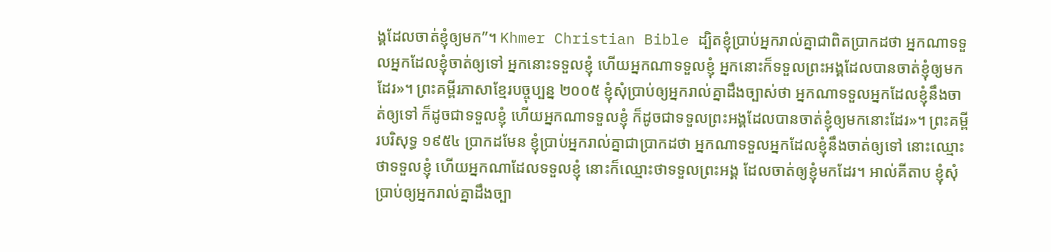ង្គដែលចាត់ខ្ញុំឲ្យមក”។ Khmer Christian Bible ដ្បិតខ្ញុំប្រាប់អ្នករាល់គ្នាជាពិតប្រាកដថា អ្នកណាទទួលអ្នកដែលខ្ញុំចាត់ឲ្យទៅ អ្នកនោះទទួលខ្ញុំ ហើយអ្នកណាទទួលខ្ញុំ អ្នកនោះក៏ទទួលព្រះអង្គដែលបានចាត់ខ្ញុំឲ្យមកដែរ»។ ព្រះគម្ពីរភាសាខ្មែរបច្ចុប្បន្ន ២០០៥ ខ្ញុំសុំប្រាប់ឲ្យអ្នករាល់គ្នាដឹងច្បាស់ថា អ្នកណាទទួលអ្នកដែលខ្ញុំនឹងចាត់ឲ្យទៅ ក៏ដូចជាទទួលខ្ញុំ ហើយអ្នកណាទទួលខ្ញុំ ក៏ដូចជាទទួលព្រះអង្គដែលបានចាត់ខ្ញុំឲ្យមកនោះដែរ»។ ព្រះគម្ពីរបរិសុទ្ធ ១៩៥៤ ប្រាកដមែន ខ្ញុំប្រាប់អ្នករាល់គ្នាជាប្រាកដថា អ្នកណាទទួលអ្នកដែលខ្ញុំនឹងចាត់ឲ្យទៅ នោះឈ្មោះថាទទួលខ្ញុំ ហើយអ្នកណាដែលទទួលខ្ញុំ នោះក៏ឈ្មោះថាទទួលព្រះអង្គ ដែលចាត់ឲ្យខ្ញុំមកដែរ។ អាល់គីតាប ខ្ញុំសុំប្រាប់ឲ្យអ្នករាល់គ្នាដឹងច្បា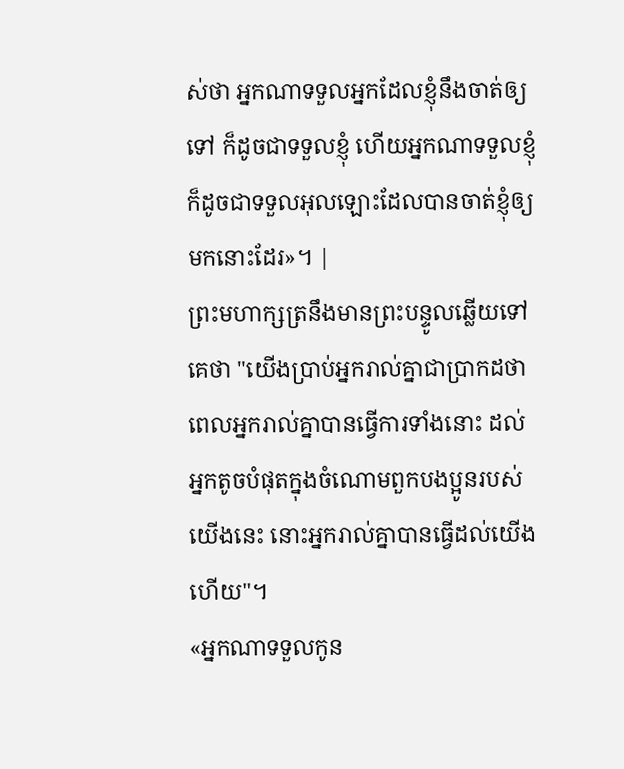ស់ថា អ្នកណាទទួលអ្នកដែលខ្ញុំនឹងចាត់ឲ្យទៅ ក៏ដូចជាទទួលខ្ញុំ ហើយអ្នកណាទទួលខ្ញុំ ក៏ដូចជាទទួលអុលឡោះដែលបានចាត់ខ្ញុំឲ្យមកនោះដែរ»។ |
ព្រះមហាក្សត្រនឹងមានព្រះបន្ទូលឆ្លើយទៅគេថា "យើងប្រាប់អ្នករាល់គ្នាជាប្រាកដថា ពេលអ្នករាល់គ្នាបានធ្វើការទាំងនោះ ដល់អ្នកតូចបំផុតក្នុងចំណោមពួកបងប្អូនរបស់យើងនេះ នោះអ្នករាល់គ្នាបានធ្វើដល់យើងហើយ"។
«អ្នកណាទទួលកូន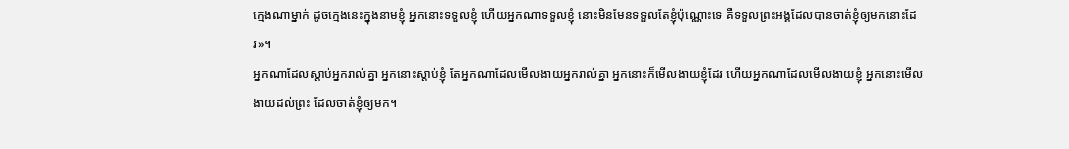ក្មេងណាម្នាក់ ដូចក្មេងនេះក្នុងនាមខ្ញុំ អ្នកនោះទទួលខ្ញុំ ហើយអ្នកណាទទួលខ្ញុំ នោះមិនមែនទទួលតែខ្ញុំប៉ុណ្ណោះទេ គឺទទួលព្រះអង្គដែលបានចាត់ខ្ញុំឲ្យមកនោះដែរ»។
អ្នកណាដែលស្តាប់អ្នករាល់គ្នា អ្នកនោះស្តាប់ខ្ញុំ តែអ្នកណាដែលមើលងាយអ្នករាល់គ្នា អ្នកនោះក៏មើលងាយខ្ញុំដែរ ហើយអ្នកណាដែលមើលងាយខ្ញុំ អ្នកនោះមើលងាយដល់ព្រះ ដែលចាត់ខ្ញុំឲ្យមក។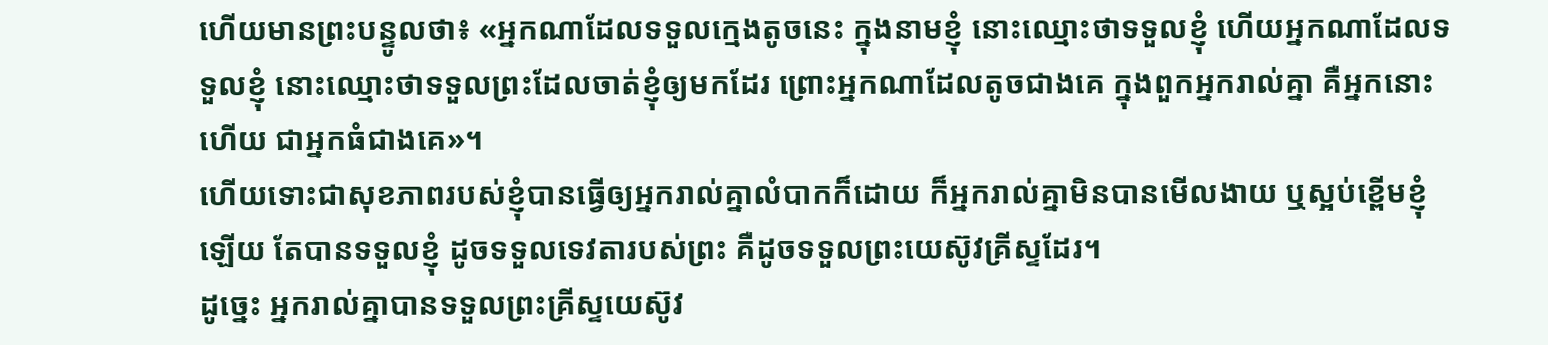ហើយមានព្រះបន្ទូលថា៖ «អ្នកណាដែលទទួលក្មេងតូចនេះ ក្នុងនាមខ្ញុំ នោះឈ្មោះថាទទួលខ្ញុំ ហើយអ្នកណាដែលទទួលខ្ញុំ នោះឈ្មោះថាទទួលព្រះដែលចាត់ខ្ញុំឲ្យមកដែរ ព្រោះអ្នកណាដែលតូចជាងគេ ក្នុងពួកអ្នករាល់គ្នា គឺអ្នកនោះហើយ ជាអ្នកធំជាងគេ»។
ហើយទោះជាសុខភាពរបស់ខ្ញុំបានធ្វើឲ្យអ្នករាល់គ្នាលំបាកក៏ដោយ ក៏អ្នករាល់គ្នាមិនបានមើលងាយ ឬស្អប់ខ្ពើមខ្ញុំឡើយ តែបានទទួលខ្ញុំ ដូចទទួលទេវតារបស់ព្រះ គឺដូចទទួលព្រះយេស៊ូវគ្រីស្ទដែរ។
ដូច្នេះ អ្នករាល់គ្នាបានទទួលព្រះគ្រីស្ទយេស៊ូវ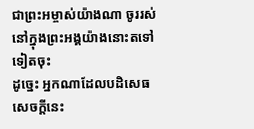ជាព្រះអម្ចាស់យ៉ាងណា ចូររស់នៅក្នុងព្រះអង្គយ៉ាងនោះតទៅទៀតចុះ
ដូច្នេះ អ្នកណាដែលបដិសេធសេចក្តីនេះ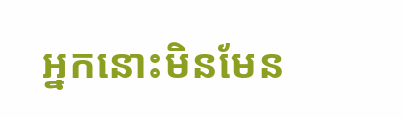អ្នកនោះមិនមែន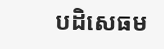បដិសេធម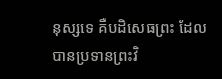នុស្សទេ គឺបដិសេធព្រះ ដែលបានប្រទានព្រះវិ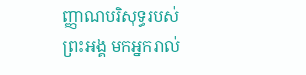ញ្ញាណបរិសុទ្ធរបស់ព្រះអង្គ មកអ្នករាល់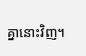គ្នានោះវិញ។